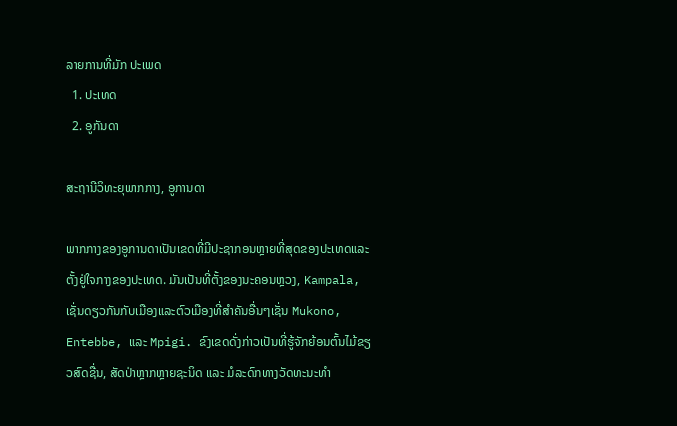ລາຍການທີ່ມັກ ປະເພດ
  1. ປະເທດ
  2. ອູກັນດາ

ສະຖານີວິທະຍຸພາກກາງ, ອູການດາ

ພາກກາງຂອງອູການດາເປັນເຂດທີ່ມີປະຊາກອນຫຼາຍທີ່ສຸດຂອງປະເທດແລະຕັ້ງຢູ່ໃຈກາງຂອງປະເທດ. ມັນເປັນທີ່ຕັ້ງຂອງນະຄອນຫຼວງ, Kampala, ເຊັ່ນດຽວກັນກັບເມືອງແລະຕົວເມືອງທີ່ສໍາຄັນອື່ນໆເຊັ່ນ Mukono, Entebbe, ແລະ Mpigi. ຂົງເຂດດັ່ງກ່າວເປັນທີ່ຮູ້ຈັກຍ້ອນຕົ້ນໄມ້ຂຽວສົດຊື່ນ, ສັດປ່າຫຼາກຫຼາຍຊະນິດ ແລະ ມໍລະດົກທາງວັດທະນະທຳ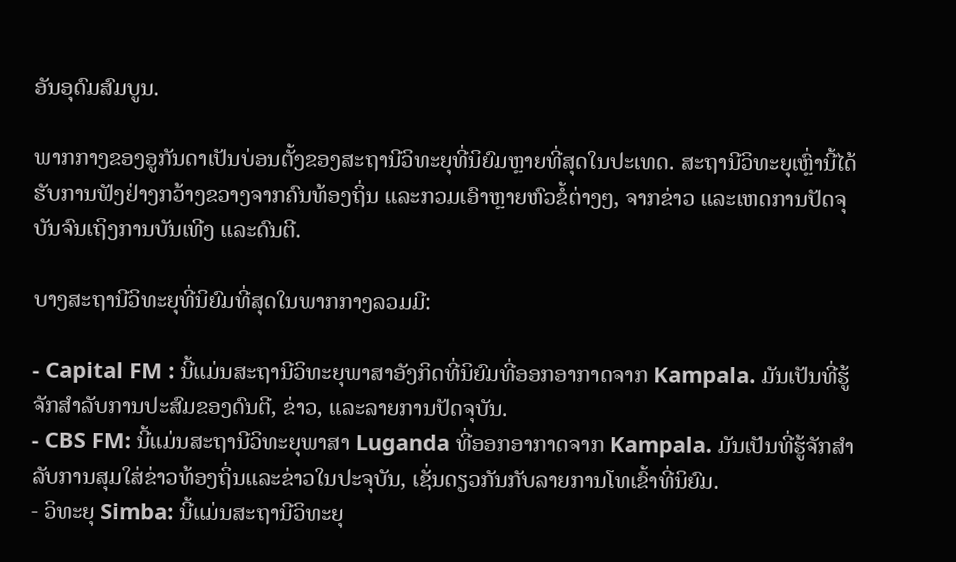ອັນອຸດົມສົມບູນ.

ພາກກາງຂອງອູກັນດາເປັນບ່ອນຕັ້ງຂອງສະຖານີວິທະຍຸທີ່ນິຍົມຫຼາຍທີ່ສຸດໃນປະເທດ. ສະຖານີວິທະຍຸເຫຼົ່ານີ້ໄດ້ຮັບການຟັງຢ່າງກວ້າງຂວາງຈາກຄົນທ້ອງຖິ່ນ ແລະກວມເອົາຫຼາຍຫົວຂໍ້ຕ່າງໆ, ຈາກຂ່າວ ແລະເຫດການປັດຈຸບັນຈົນເຖິງການບັນເທີງ ແລະດົນຕີ.

ບາງສະຖານີວິທະຍຸທີ່ນິຍົມທີ່ສຸດໃນພາກກາງລວມມີ:

- Capital FM : ນີ້ແມ່ນສະຖານີວິທະຍຸພາສາອັງກິດທີ່ນິຍົມທີ່ອອກອາກາດຈາກ Kampala. ມັນເປັນທີ່ຮູ້ຈັກສໍາລັບການປະສົມຂອງດົນຕີ, ຂ່າວ, ແລະລາຍການປັດຈຸບັນ.
- CBS FM: ນີ້ແມ່ນສະຖານີວິທະຍຸພາສາ Luganda ທີ່ອອກອາກາດຈາກ Kampala. ມັນເປັນທີ່ຮູ້ຈັກສໍາລັບການສຸມໃສ່ຂ່າວທ້ອງຖິ່ນແລະຂ່າວໃນປະຈຸບັນ, ເຊັ່ນດຽວກັນກັບລາຍການໂທເຂົ້າທີ່ນິຍົມ.
- ວິທະຍຸ Simba: ນີ້ແມ່ນສະຖານີວິທະຍຸ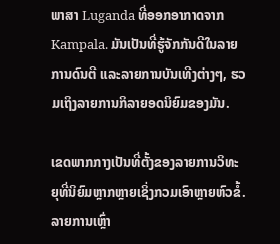ພາສາ Luganda ທີ່ອອກອາກາດຈາກ Kampala. ມັນເປັນທີ່ຮູ້ຈັກກັນດີໃນລາຍການດົນຕີ ແລະລາຍການບັນເທີງຕ່າງໆ, ຮວມເຖິງລາຍການກິລາຍອດນິຍົມຂອງມັນ.

ເຂດພາກກາງເປັນທີ່ຕັ້ງຂອງລາຍການວິທະຍຸທີ່ນິຍົມຫຼາກຫຼາຍເຊິ່ງກວມເອົາຫຼາຍຫົວຂໍ້. ລາຍການເຫຼົ່າ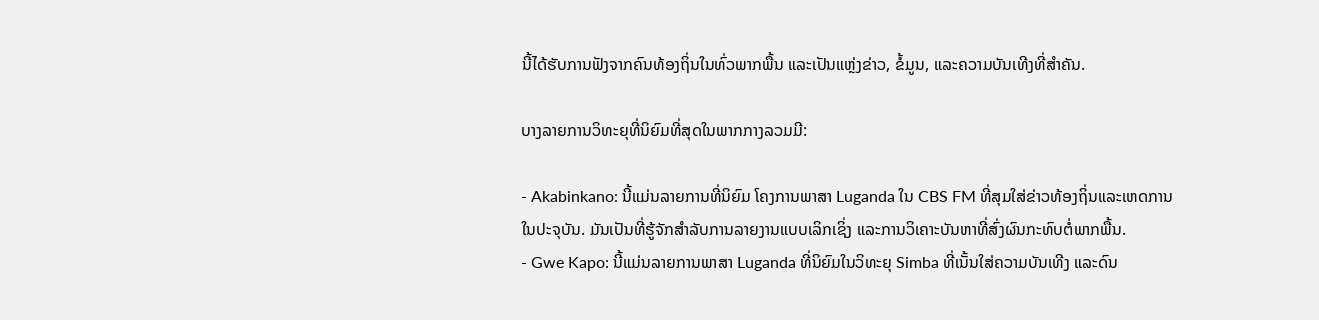ນີ້ໄດ້ຮັບການຟັງຈາກຄົນທ້ອງຖິ່ນໃນທົ່ວພາກພື້ນ ແລະເປັນແຫຼ່ງຂ່າວ, ຂໍ້ມູນ, ແລະຄວາມບັນເທີງທີ່ສຳຄັນ.

ບາງລາຍການວິທະຍຸທີ່ນິຍົມທີ່ສຸດໃນພາກກາງລວມມີ:

- Akabinkano: ນີ້ແມ່ນລາຍການທີ່ນິຍົມ ໂຄງການພາສາ Luganda ໃນ CBS FM ທີ່ສຸມໃສ່ຂ່າວທ້ອງຖິ່ນແລະເຫດການໃນປະຈຸບັນ. ມັນເປັນທີ່ຮູ້ຈັກສໍາລັບການລາຍງານແບບເລິກເຊິ່ງ ແລະການວິເຄາະບັນຫາທີ່ສົ່ງຜົນກະທົບຕໍ່ພາກພື້ນ.
- Gwe Kapo: ນີ້ແມ່ນລາຍການພາສາ Luganda ທີ່ນິຍົມໃນວິທະຍຸ Simba ທີ່ເນັ້ນໃສ່ຄວາມບັນເທີງ ແລະດົນ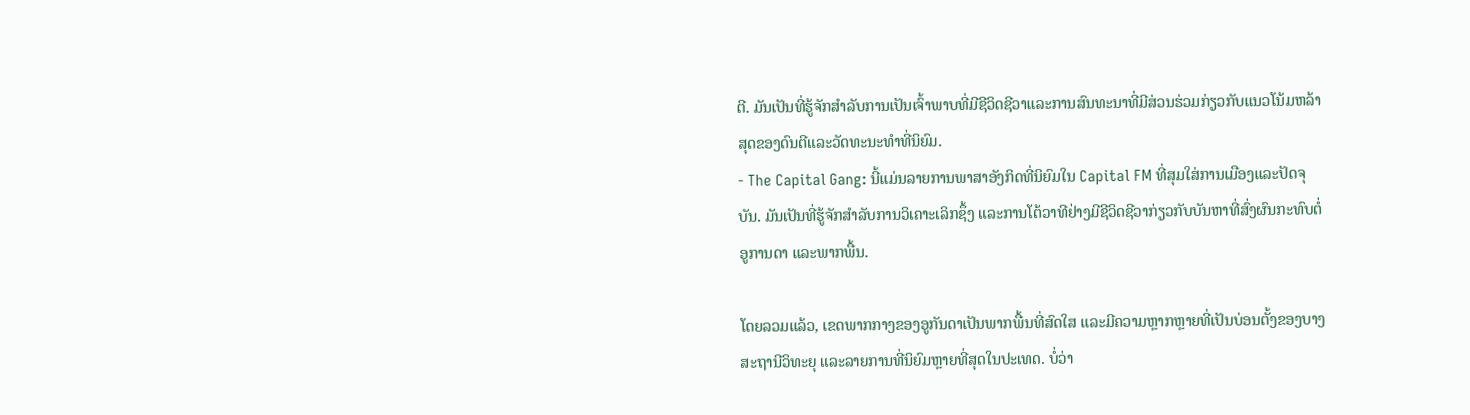ຕີ. ມັນເປັນທີ່ຮູ້ຈັກສໍາລັບການເປັນເຈົ້າພາບທີ່ມີຊີວິດຊີວາແລະການສົນທະນາທີ່ມີສ່ວນຮ່ວມກ່ຽວກັບແນວໂນ້ມຫລ້າສຸດຂອງດົນຕີແລະວັດທະນະທໍາທີ່ນິຍົມ.
- The Capital Gang: ນີ້ແມ່ນລາຍການພາສາອັງກິດທີ່ນິຍົມໃນ Capital FM ທີ່ສຸມໃສ່ການເມືອງແລະປັດຈຸບັນ. ມັນເປັນທີ່ຮູ້ຈັກສໍາລັບການວິເຄາະເລິກຊຶ້ງ ແລະການໂຕ້ວາທີຢ່າງມີຊີວິດຊີວາກ່ຽວກັບບັນຫາທີ່ສົ່ງຜົນກະທົບຕໍ່ອູການດາ ແລະພາກພື້ນ.

ໂດຍລວມແລ້ວ, ເຂດພາກກາງຂອງອູກັນດາເປັນພາກພື້ນທີ່ສົດໃສ ແລະມີຄວາມຫຼາກຫຼາຍທີ່ເປັນບ່ອນຕັ້ງຂອງບາງສະຖານີວິທະຍຸ ແລະລາຍການທີ່ນິຍົມຫຼາຍທີ່ສຸດໃນປະເທດ. ບໍ່ວ່າ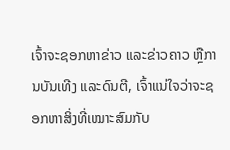ເຈົ້າຈະຊອກຫາຂ່າວ ແລະຂ່າວຄາວ ຫຼືການບັນເທີງ ແລະດົນຕີ, ເຈົ້າແນ່ໃຈວ່າຈະຊອກຫາສິ່ງທີ່ເໝາະສົມກັບ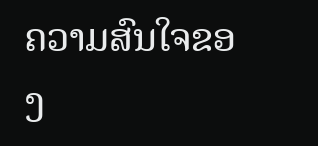ຄວາມສົນໃຈຂອງ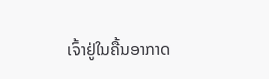ເຈົ້າຢູ່ໃນຄື້ນອາກາດ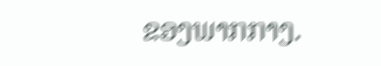ຂອງພາກກາງ.